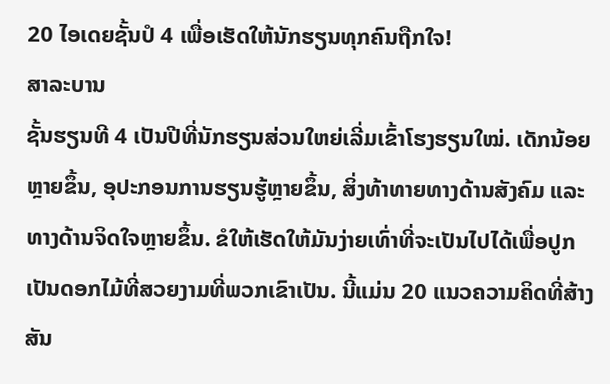20 ໄອເດຍຊັ້ນປໍ 4 ເພື່ອເຮັດໃຫ້ນັກຮຽນທຸກຄົນຖືກໃຈ!
ສາລະບານ
ຊັ້ນຮຽນທີ 4 ເປັນປີທີ່ນັກຮຽນສ່ວນໃຫຍ່ເລີ່ມເຂົ້າໂຮງຮຽນໃໝ່. ເດັກນ້ອຍຫຼາຍຂຶ້ນ, ອຸປະກອນການຮຽນຮູ້ຫຼາຍຂຶ້ນ, ສິ່ງທ້າທາຍທາງດ້ານສັງຄົມ ແລະທາງດ້ານຈິດໃຈຫຼາຍຂຶ້ນ. ຂໍໃຫ້ເຮັດໃຫ້ມັນງ່າຍເທົ່າທີ່ຈະເປັນໄປໄດ້ເພື່ອປູກເປັນດອກໄມ້ທີ່ສວຍງາມທີ່ພວກເຂົາເປັນ. ນີ້ແມ່ນ 20 ແນວຄວາມຄິດທີ່ສ້າງສັນ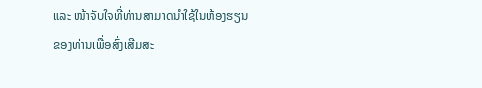ແລະ ໜ້າຈັບໃຈທີ່ທ່ານສາມາດນໍາໃຊ້ໃນຫ້ອງຮຽນຂອງທ່ານເພື່ອສົ່ງເສີມສະ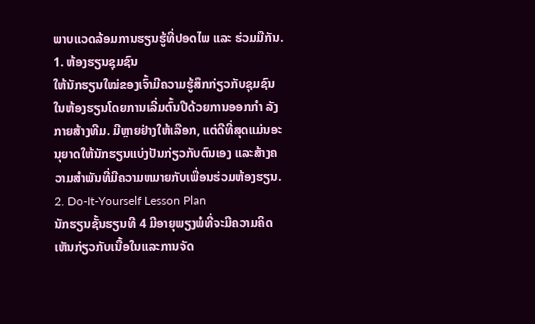ພາບແວດລ້ອມການຮຽນຮູ້ທີ່ປອດໄພ ແລະ ຮ່ວມມືກັນ.
1. ຫ້ອງຮຽນຊຸມຊົນ
ໃຫ້ນັກຮຽນໃໝ່ຂອງເຈົ້າມີຄວາມຮູ້ສຶກກ່ຽວກັບຊຸມຊົນໃນຫ້ອງຮຽນໂດຍການເລີ່ມຕົ້ນປີດ້ວຍການອອກກຳ ລັງກາຍສ້າງທີມ. ມີຫຼາຍຢ່າງໃຫ້ເລືອກ, ແຕ່ດີທີ່ສຸດແມ່ນອະນຸຍາດໃຫ້ນັກຮຽນແບ່ງປັນກ່ຽວກັບຕົນເອງ ແລະສ້າງຄວາມສໍາພັນທີ່ມີຄວາມຫມາຍກັບເພື່ອນຮ່ວມຫ້ອງຮຽນ.
2. Do-It-Yourself Lesson Plan
ນັກຮຽນຊັ້ນຮຽນທີ 4 ມີອາຍຸພຽງພໍທີ່ຈະມີຄວາມຄິດເຫັນກ່ຽວກັບເນື້ອໃນແລະການຈັດ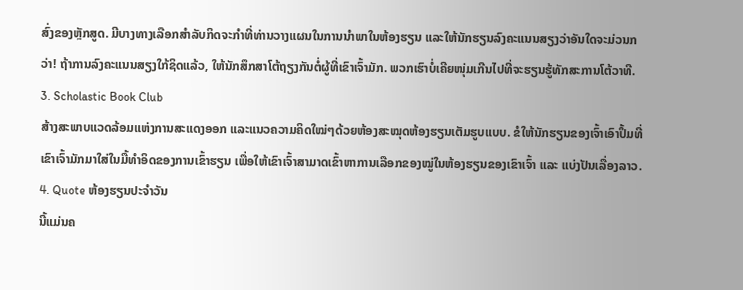ສົ່ງຂອງຫຼັກສູດ. ມີບາງທາງເລືອກສຳລັບກິດຈະກຳທີ່ທ່ານວາງແຜນໃນການນຳພາໃນຫ້ອງຮຽນ ແລະໃຫ້ນັກຮຽນລົງຄະແນນສຽງວ່າອັນໃດຈະມ່ວນກວ່າ! ຖ້າການລົງຄະແນນສຽງໃກ້ຊິດແລ້ວ, ໃຫ້ນັກສຶກສາໂຕ້ຖຽງກັນຕໍ່ຜູ້ທີ່ເຂົາເຈົ້າມັກ. ພວກເຮົາບໍ່ເຄີຍໜຸ່ມເກີນໄປທີ່ຈະຮຽນຮູ້ທັກສະການໂຕ້ວາທີ.
3. Scholastic Book Club
ສ້າງສະພາບແວດລ້ອມແຫ່ງການສະແດງອອກ ແລະແນວຄວາມຄິດໃໝ່ໆດ້ວຍຫ້ອງສະໝຸດຫ້ອງຮຽນເຕັມຮູບແບບ. ຂໍໃຫ້ນັກຮຽນຂອງເຈົ້າເອົາປຶ້ມທີ່ເຂົາເຈົ້າມັກມາໃສ່ໃນມື້ທຳອິດຂອງການເຂົ້າຮຽນ ເພື່ອໃຫ້ເຂົາເຈົ້າສາມາດເຂົ້າຫາການເລືອກຂອງໝູ່ໃນຫ້ອງຮຽນຂອງເຂົາເຈົ້າ ແລະ ແບ່ງປັນເລື່ອງລາວ.
4. Quote ຫ້ອງຮຽນປະຈໍາວັນ
ນີ້ແມ່ນຄ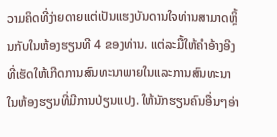ວາມຄິດທີ່ງ່າຍດາຍແຕ່ເປັນແຮງບັນດານໃຈທ່ານສາມາດຫຼິ້ນກັບໃນຫ້ອງຮຽນທີ 4 ຂອງທ່ານ. ແຕ່ລະມື້ໃຫ້ຄໍາອ້າງອີງທີ່ເຮັດໃຫ້ເກີດການສົນທະນາພາຍໃນແລະການສົນທະນາໃນຫ້ອງຮຽນທີ່ມີການປ່ຽນແປງ. ໃຫ້ນັກຮຽນຄົນອື່ນໆອ່າ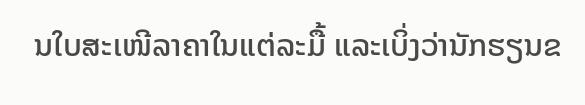ນໃບສະເໜີລາຄາໃນແຕ່ລະມື້ ແລະເບິ່ງວ່ານັກຮຽນຂ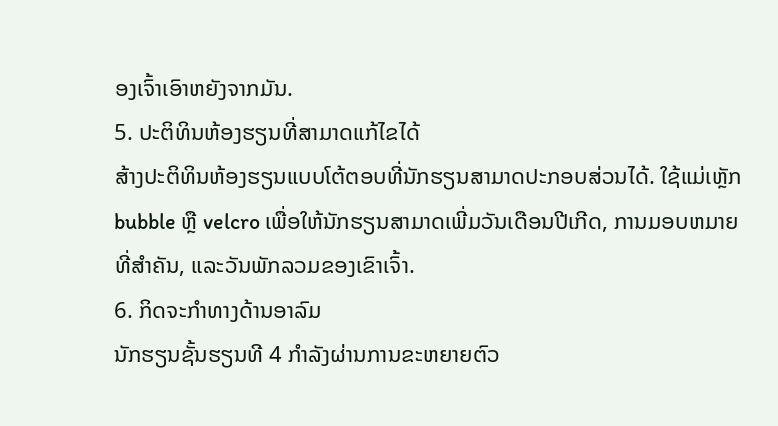ອງເຈົ້າເອົາຫຍັງຈາກມັນ.
5. ປະຕິທິນຫ້ອງຮຽນທີ່ສາມາດແກ້ໄຂໄດ້
ສ້າງປະຕິທິນຫ້ອງຮຽນແບບໂຕ້ຕອບທີ່ນັກຮຽນສາມາດປະກອບສ່ວນໄດ້. ໃຊ້ແມ່ເຫຼັກ bubble ຫຼື velcro ເພື່ອໃຫ້ນັກຮຽນສາມາດເພີ່ມວັນເດືອນປີເກີດ, ການມອບຫມາຍທີ່ສໍາຄັນ, ແລະວັນພັກລວມຂອງເຂົາເຈົ້າ.
6. ກິດຈະກໍາທາງດ້ານອາລົມ
ນັກຮຽນຊັ້ນຮຽນທີ 4 ກໍາລັງຜ່ານການຂະຫຍາຍຕົວ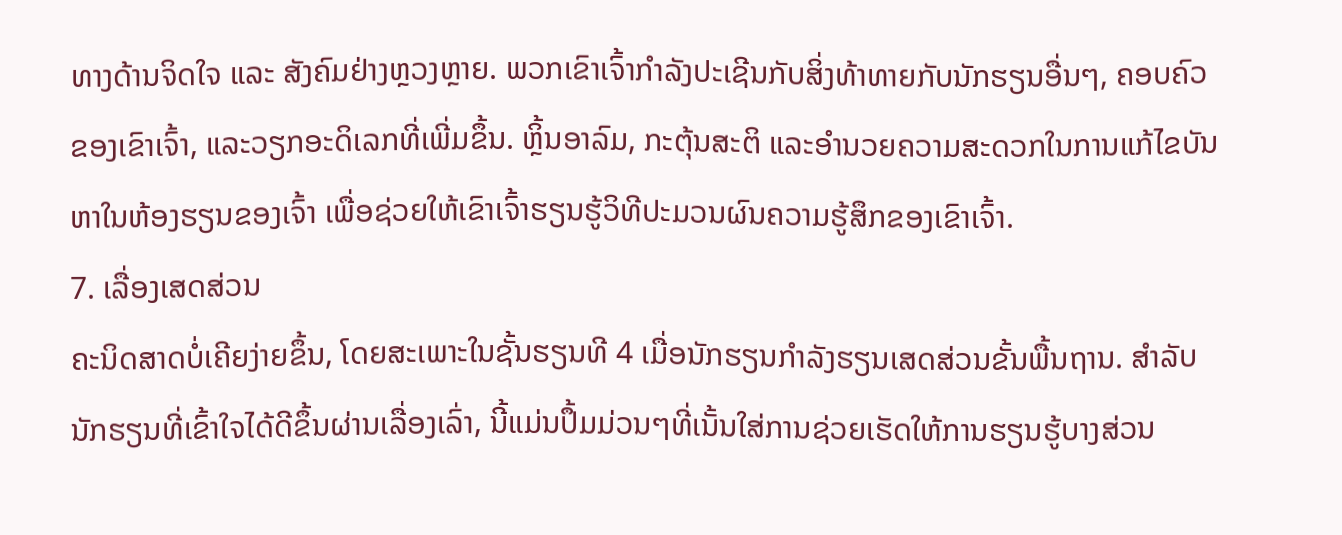ທາງດ້ານຈິດໃຈ ແລະ ສັງຄົມຢ່າງຫຼວງຫຼາຍ. ພວກເຂົາເຈົ້າກໍາລັງປະເຊີນກັບສິ່ງທ້າທາຍກັບນັກຮຽນອື່ນໆ, ຄອບຄົວຂອງເຂົາເຈົ້າ, ແລະວຽກອະດິເລກທີ່ເພີ່ມຂຶ້ນ. ຫຼິ້ນອາລົມ, ກະຕຸ້ນສະຕິ ແລະອຳນວຍຄວາມສະດວກໃນການແກ້ໄຂບັນຫາໃນຫ້ອງຮຽນຂອງເຈົ້າ ເພື່ອຊ່ວຍໃຫ້ເຂົາເຈົ້າຮຽນຮູ້ວິທີປະມວນຜົນຄວາມຮູ້ສຶກຂອງເຂົາເຈົ້າ.
7. ເລື່ອງເສດສ່ວນ
ຄະນິດສາດບໍ່ເຄີຍງ່າຍຂຶ້ນ, ໂດຍສະເພາະໃນຊັ້ນຮຽນທີ 4 ເມື່ອນັກຮຽນກຳລັງຮຽນເສດສ່ວນຂັ້ນພື້ນຖານ. ສຳລັບນັກຮຽນທີ່ເຂົ້າໃຈໄດ້ດີຂຶ້ນຜ່ານເລື່ອງເລົ່າ, ນີ້ແມ່ນປຶ້ມມ່ວນໆທີ່ເນັ້ນໃສ່ການຊ່ວຍເຮັດໃຫ້ການຮຽນຮູ້ບາງສ່ວນ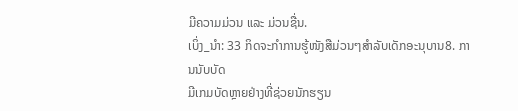ມີຄວາມມ່ວນ ແລະ ມ່ວນຊື່ນ.
ເບິ່ງ_ນຳ: 33 ກິດຈະກຳການຮູ້ໜັງສືມ່ວນໆສຳລັບເດັກອະນຸບານ8. ການນັບບັດ
ມີເກມບັດຫຼາຍຢ່າງທີ່ຊ່ວຍນັກຮຽນ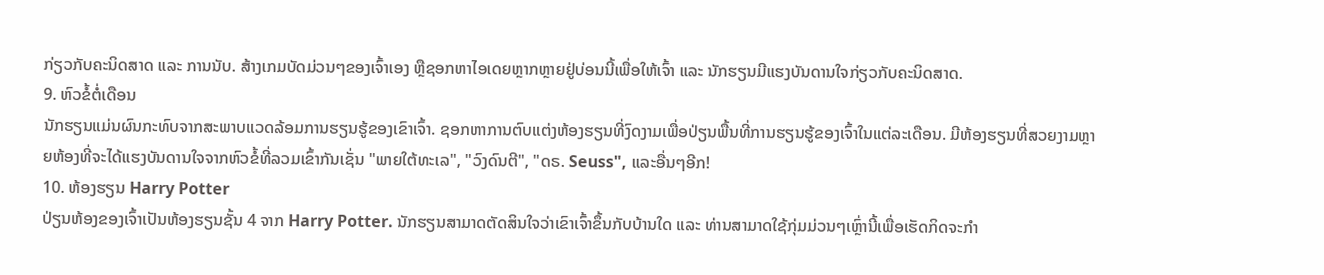ກ່ຽວກັບຄະນິດສາດ ແລະ ການນັບ. ສ້າງເກມບັດມ່ວນໆຂອງເຈົ້າເອງ ຫຼືຊອກຫາໄອເດຍຫຼາກຫຼາຍຢູ່ບ່ອນນີ້ເພື່ອໃຫ້ເຈົ້າ ແລະ ນັກຮຽນມີແຮງບັນດານໃຈກ່ຽວກັບຄະນິດສາດ.
9. ຫົວຂໍ້ຕໍ່ເດືອນ
ນັກຮຽນແມ່ນຜົນກະທົບຈາກສະພາບແວດລ້ອມການຮຽນຮູ້ຂອງເຂົາເຈົ້າ. ຊອກຫາການຕົບແຕ່ງຫ້ອງຮຽນທີ່ງົດງາມເພື່ອປ່ຽນພື້ນທີ່ການຮຽນຮູ້ຂອງເຈົ້າໃນແຕ່ລະເດືອນ. ມີຫ້ອງຮຽນທີ່ສວຍງາມຫຼາຍຫ້ອງທີ່ຈະໄດ້ແຮງບັນດານໃຈຈາກຫົວຂໍ້ທີ່ລວມເຂົ້າກັນເຊັ່ນ "ພາຍໃຕ້ທະເລ", "ວົງດົນຕີ", "ດຣ. Seuss", ແລະອື່ນໆອີກ!
10. ຫ້ອງຮຽນ Harry Potter
ປ່ຽນຫ້ອງຂອງເຈົ້າເປັນຫ້ອງຮຽນຊັ້ນ 4 ຈາກ Harry Potter. ນັກຮຽນສາມາດຕັດສິນໃຈວ່າເຂົາເຈົ້າຂຶ້ນກັບບ້ານໃດ ແລະ ທ່ານສາມາດໃຊ້ກຸ່ມມ່ວນໆເຫຼົ່ານີ້ເພື່ອເຮັດກິດຈະກຳ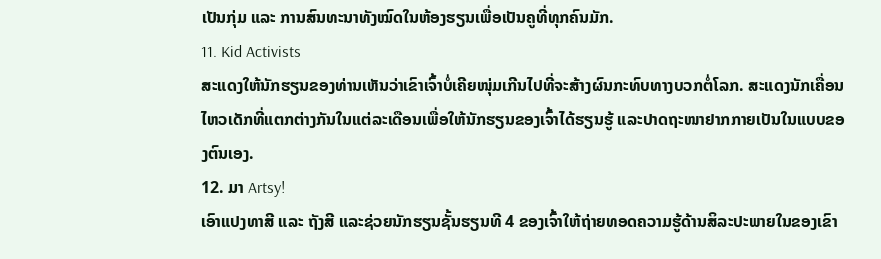ເປັນກຸ່ມ ແລະ ການສົນທະນາທັງໝົດໃນຫ້ອງຮຽນເພື່ອເປັນຄູທີ່ທຸກຄົນມັກ.
11. Kid Activists
ສະແດງໃຫ້ນັກຮຽນຂອງທ່ານເຫັນວ່າເຂົາເຈົ້າບໍ່ເຄີຍໜຸ່ມເກີນໄປທີ່ຈະສ້າງຜົນກະທົບທາງບວກຕໍ່ໂລກ. ສະແດງນັກເຄື່ອນໄຫວເດັກທີ່ແຕກຕ່າງກັນໃນແຕ່ລະເດືອນເພື່ອໃຫ້ນັກຮຽນຂອງເຈົ້າໄດ້ຮຽນຮູ້ ແລະປາດຖະໜາຢາກກາຍເປັນໃນແບບຂອງຕົນເອງ.
12. ມາ Artsy!
ເອົາແປງທາສີ ແລະ ຖັງສີ ແລະຊ່ວຍນັກຮຽນຊັ້ນຮຽນທີ 4 ຂອງເຈົ້າໃຫ້ຖ່າຍທອດຄວາມຮູ້ດ້ານສິລະປະພາຍໃນຂອງເຂົາ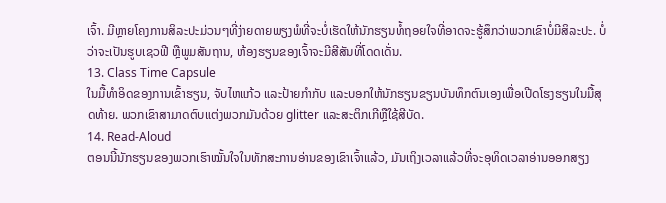ເຈົ້າ. ມີຫຼາຍໂຄງການສິລະປະມ່ວນໆທີ່ງ່າຍດາຍພຽງພໍທີ່ຈະບໍ່ເຮັດໃຫ້ນັກຮຽນທໍ້ຖອຍໃຈທີ່ອາດຈະຮູ້ສຶກວ່າພວກເຂົາບໍ່ມີສິລະປະ. ບໍ່ວ່າຈະເປັນຮູບເຊວຟີ ຫຼືພູມສັນຖານ, ຫ້ອງຮຽນຂອງເຈົ້າຈະມີສີສັນທີ່ໂດດເດັ່ນ.
13. Class Time Capsule
ໃນມື້ທຳອິດຂອງການເຂົ້າຮຽນ, ຈັບໄຫແກ້ວ ແລະປ້າຍກຳກັບ ແລະບອກໃຫ້ນັກຮຽນຂຽນບັນທຶກຕົນເອງເພື່ອເປີດໂຮງຮຽນໃນມື້ສຸດທ້າຍ. ພວກເຂົາສາມາດຕົບແຕ່ງພວກມັນດ້ວຍ glitter ແລະສະຕິກເກີຫຼືໃຊ້ສີບັດ.
14. Read-Aloud
ຕອນນີ້ນັກຮຽນຂອງພວກເຮົາໝັ້ນໃຈໃນທັກສະການອ່ານຂອງເຂົາເຈົ້າແລ້ວ, ມັນເຖິງເວລາແລ້ວທີ່ຈະອຸທິດເວລາອ່ານອອກສຽງ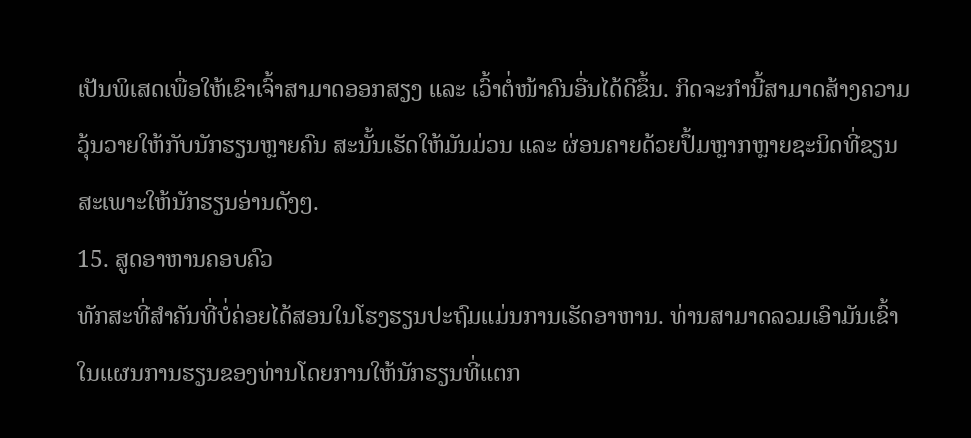ເປັນພິເສດເພື່ອໃຫ້ເຂົາເຈົ້າສາມາດອອກສຽງ ແລະ ເວົ້າຕໍ່ໜ້າຄົນອື່ນໄດ້ດີຂຶ້ນ. ກິດຈະກຳນີ້ສາມາດສ້າງຄວາມວຸ້ນວາຍໃຫ້ກັບນັກຮຽນຫຼາຍຄົນ ສະນັ້ນເຮັດໃຫ້ມັນມ່ວນ ແລະ ຜ່ອນຄາຍດ້ວຍປຶ້ມຫຼາກຫຼາຍຊະນິດທີ່ຂຽນສະເພາະໃຫ້ນັກຮຽນອ່ານດັງໆ.
15. ສູດອາຫານຄອບຄົວ
ທັກສະທີ່ສຳຄັນທີ່ບໍ່ຄ່ອຍໄດ້ສອນໃນໂຮງຮຽນປະຖົມແມ່ນການເຮັດອາຫານ. ທ່ານສາມາດລວມເອົາມັນເຂົ້າໃນແຜນການຮຽນຂອງທ່ານໂດຍການໃຫ້ນັກຮຽນທີ່ແຕກ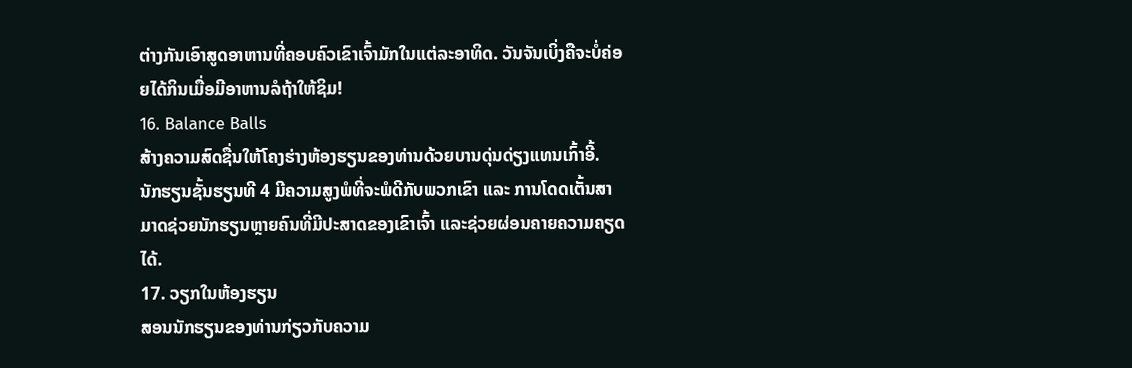ຕ່າງກັນເອົາສູດອາຫານທີ່ຄອບຄົວເຂົາເຈົ້າມັກໃນແຕ່ລະອາທິດ. ວັນຈັນເບິ່ງຄືຈະບໍ່ຄ່ອຍໄດ້ກິນເມື່ອມີອາຫານລໍຖ້າໃຫ້ຊິມ!
16. Balance Balls
ສ້າງຄວາມສົດຊື່ນໃຫ້ໂຄງຮ່າງຫ້ອງຮຽນຂອງທ່ານດ້ວຍບານດຸ່ນດ່ຽງແທນເກົ້າອີ້. ນັກຮຽນຊັ້ນຮຽນທີ 4 ມີຄວາມສູງພໍທີ່ຈະພໍດີກັບພວກເຂົາ ແລະ ການໂດດເຕັ້ນສາມາດຊ່ວຍນັກຮຽນຫຼາຍຄົນທີ່ມີປະສາດຂອງເຂົາເຈົ້າ ແລະຊ່ວຍຜ່ອນຄາຍຄວາມຄຽດໄດ້.
17. ວຽກໃນຫ້ອງຮຽນ
ສອນນັກຮຽນຂອງທ່ານກ່ຽວກັບຄວາມ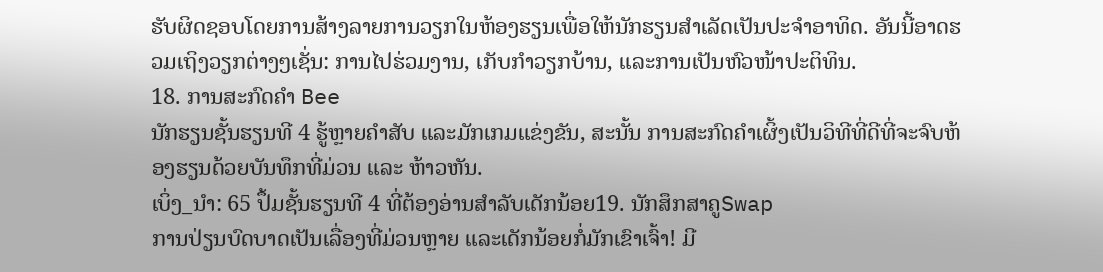ຮັບຜິດຊອບໂດຍການສ້າງລາຍການວຽກໃນຫ້ອງຮຽນເພື່ອໃຫ້ນັກຮຽນສໍາເລັດເປັນປະຈໍາອາທິດ. ອັນນີ້ອາດຮວມເຖິງວຽກຕ່າງໆເຊັ່ນ: ການໄປຮ່ວມງານ, ເກັບກຳວຽກບ້ານ, ແລະການເປັນຫົວໜ້າປະຕິທິນ.
18. ການສະກົດຄຳ Bee
ນັກຮຽນຊັ້ນຮຽນທີ 4 ຮູ້ຫຼາຍຄຳສັບ ແລະມັກເກມແຂ່ງຂັນ, ສະນັ້ນ ການສະກົດຄຳເຜິ້ງເປັນວິທີທີ່ດີທີ່ຈະຈົບຫ້ອງຮຽນດ້ວຍບັນທຶກທີ່ມ່ວນ ແລະ ຫ້າວຫັນ.
ເບິ່ງ_ນຳ: 65 ປຶ້ມຊັ້ນຮຽນທີ 4 ທີ່ຕ້ອງອ່ານສຳລັບເດັກນ້ອຍ19. ນັກສຶກສາຄູSwap
ການປ່ຽນບົດບາດເປັນເລື່ອງທີ່ມ່ວນຫຼາຍ ແລະເດັກນ້ອຍກໍ່ມັກເຂົາເຈົ້າ! ມີ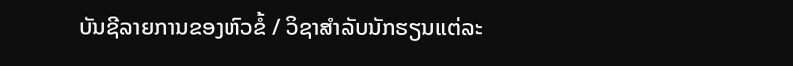ບັນຊີລາຍການຂອງຫົວຂໍ້ / ວິຊາສໍາລັບນັກຮຽນແຕ່ລະ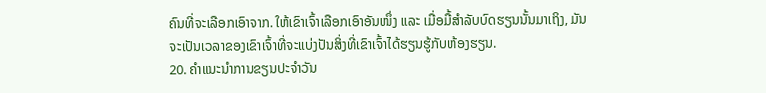ຄົນທີ່ຈະເລືອກເອົາຈາກ. ໃຫ້ເຂົາເຈົ້າເລືອກເອົາອັນໜຶ່ງ ແລະ ເມື່ອມື້ສຳລັບບົດຮຽນນັ້ນມາເຖິງ, ມັນຈະເປັນເວລາຂອງເຂົາເຈົ້າທີ່ຈະແບ່ງປັນສິ່ງທີ່ເຂົາເຈົ້າໄດ້ຮຽນຮູ້ກັບຫ້ອງຮຽນ.
20. ຄຳແນະນຳການຂຽນປະຈຳວັນ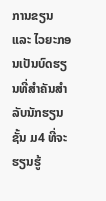ການຂຽນ ແລະ ໄວຍະກອນເປັນບົດຮຽນທີ່ສຳຄັນສຳລັບນັກຮຽນຊັ້ນ ມ4 ທີ່ຈະຮຽນຮູ້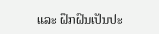ແລະ ຝຶກຝົນເປັນປະ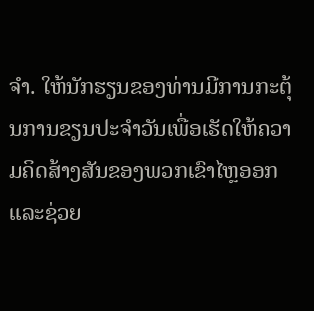ຈຳ. ໃຫ້ນັກຮຽນຂອງທ່ານມີການກະຕຸ້ນການຂຽນປະຈໍາວັນເພື່ອເຮັດໃຫ້ຄວາມຄິດສ້າງສັນຂອງພວກເຂົາໄຫຼອອກແລະຊ່ວຍ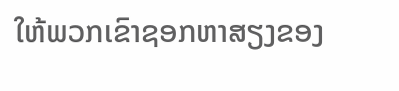ໃຫ້ພວກເຂົາຊອກຫາສຽງຂອງ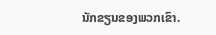ນັກຂຽນຂອງພວກເຂົາ.